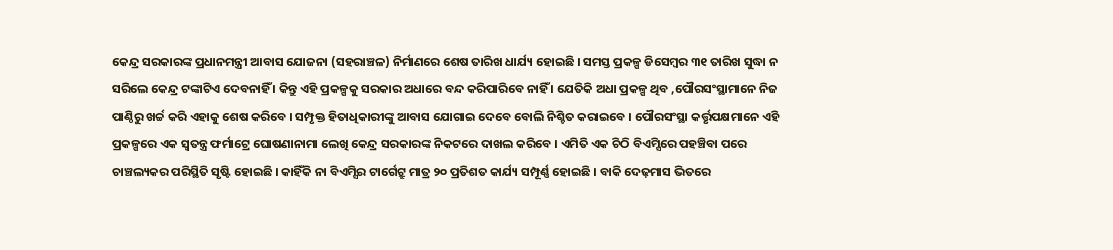କେନ୍ଦ୍ର ସରକାରଙ୍କ ପ୍ରଧାନମନ୍ତ୍ରୀ ଆବାସ ଯୋଜନା (ସହରାଞ୍ଚଳ) ନିର୍ମାଣରେ ଶେଷ ତାରିଖ ଧାର୍ଯ୍ୟ ହୋଇଛି । ସମସ୍ତ ପ୍ରକଳ୍ପ ଡିସେମ୍ବର ୩୧ ତାରିଖ ସୁଦ୍ଧା ନ ସରିଲେ କେନ୍ଦ୍ର ଟଙ୍କାଟିଏ ଦେବନାହିଁ । କିନ୍ତୁ ଏହି ପ୍ରକଳ୍ପକୁ ସରକାର ଅଧାରେ ବନ୍ଦ କରିପାରିବେ ନାହିଁ । ଯେତିକି ଅଧା ପ୍ରକଳ୍ପ ଥିବ ,ପୌରସଂସ୍ଥାମାନେ ନିଜ ପାଣ୍ଠିରୁ ଖର୍ଚ୍ଚ କରି ଏହାକୁ ଶେଷ କରିବେ । ସମ୍ପୃକ୍ତ ହିତାଧିକାରୀଙ୍କୁ ଆବାସ ଯୋଗାଇ ଦେବେ ବୋଲି ନିଶ୍ଚିତ କରାଇବେ । ପୌରସଂସ୍ଥା କର୍ତ୍ତୃପକ୍ଷମାନେ ଏହି ପ୍ରକଳ୍ପରେ ଏକ ସ୍ବତନ୍ତ୍ର ଫର୍ମାଟ୍ରେ ଘୋଷଣାନାମା ଲେଖି କେନ୍ଦ୍ର ସରକାରଙ୍କ ନିକଟରେ ଦାଖଲ କରିବେ । ଏମିତି ଏକ ଚିଠି ବିଏମ୍ସିରେ ପହଞ୍ଚିବା ପରେ ଚାଞ୍ଚଲ୍ୟକର ପରିସ୍ଥିତି ସୃଷ୍ଟି ହୋଇଛି । କାହିଁକି ନା ବିଏମ୍ସିର ଟାର୍ଗେଟ୍ରୁ ମାତ୍ର ୨୦ ପ୍ରତିଶତ କାର୍ଯ୍ୟ ସମ୍ପୂର୍ଣ୍ଣ ହୋଇଛି । ବାକି ଦେଢ଼ମାସ ଭିତରେ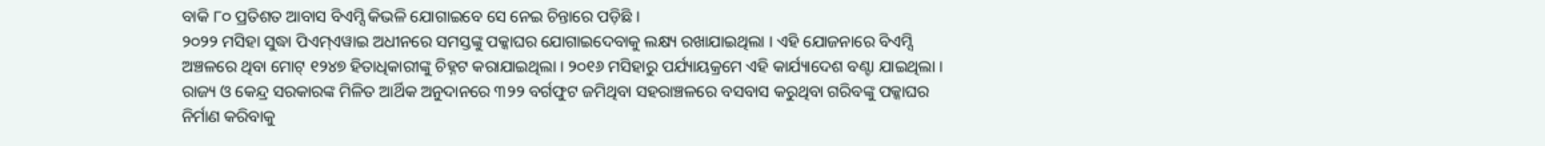ବାକି ୮୦ ପ୍ରତିଶତ ଆବାସ ବିଏମ୍ସି କିଭଳି ଯୋଗାଇବେ ସେ ନେଇ ଚିନ୍ତାରେ ପଡ଼ିଛି ।
୨୦୨୨ ମସିହା ସୁଦ୍ଧା ପିଏମ୍ଏୱାଇ ଅଧୀନରେ ସମସ୍ତଙ୍କୁ ପକ୍କାଘର ଯୋଗାଇଦେବାକୁ ଲକ୍ଷ୍ୟ ରଖାଯାଇଥିଲା । ଏହି ଯୋଜନାରେ ବିଏମ୍ସି ଅଞ୍ଚଳରେ ଥିବା ମୋଟ୍ ୧୨୪୭ ହିତାଧିକାରୀଙ୍କୁ ଚିହ୍ନଟ କରାଯାଇଥିଲା । ୨୦୧୬ ମସିହାରୁ ପର୍ଯ୍ୟାୟକ୍ରମେ ଏହି କାର୍ଯ୍ୟାଦେଶ ବଣ୍ଟା ଯାଇଥିଲା । ରାଜ୍ୟ ଓ କେନ୍ଦ୍ର ସରକାରଙ୍କ ମିଳିତ ଆର୍ଥିକ ଅନୁଦାନରେ ୩୨୨ ବର୍ଗଫୁଟ ଜମିଥିବା ସହରାଞ୍ଚଳରେ ବସବାସ କରୁଥିବା ଗରିବଙ୍କୁ ପକ୍କାଘର ନିର୍ମାଣ କରିବାକୁ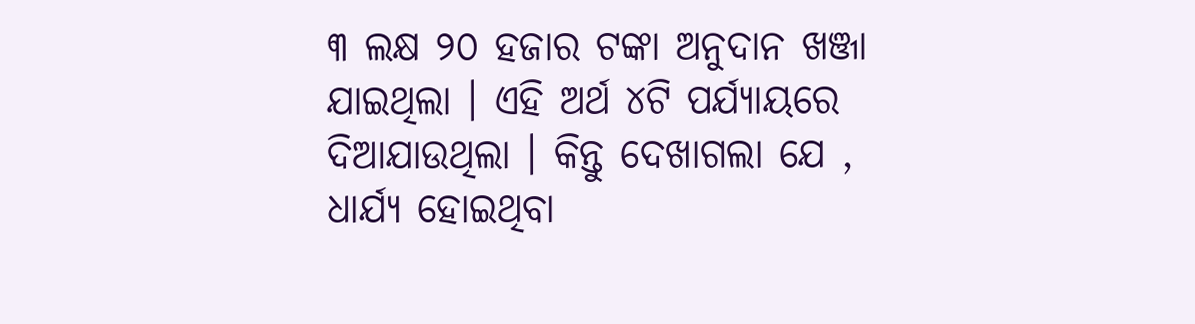୩ ଲକ୍ଷ ୨୦ ହଜାର ଟଙ୍କା ଅନୁଦାନ ଖଞ୍ଜା ଯାଇଥିଲା । ଏହି ଅର୍ଥ ୪ଟି ପର୍ଯ୍ୟାୟରେ ଦିଆଯାଉଥିଲା । କିନ୍ତୁ ଦେଖାଗଲା ଯେ , ଧାର୍ଯ୍ୟ ହୋଇଥିବା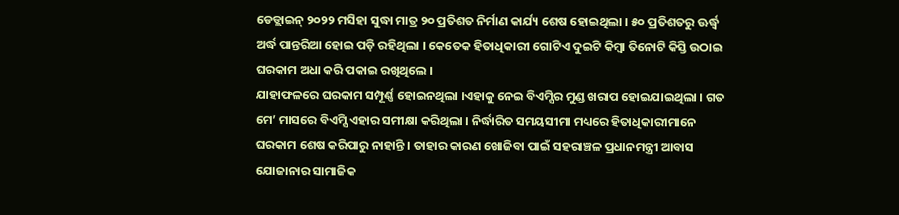ଡେଡ୍ଲାଇନ୍ ୨୦୨୨ ମସିହା ସୁଦ୍ଧା ମାତ୍ର ୨୦ ପ୍ରତିଶତ ନିର୍ମାଣ କାର୍ଯ୍ୟ ଶେଷ ହୋଇଥିଲା । ୫୦ ପ୍ରତିଶତରୁ ଊର୍ଦ୍ଧ୍ବ ଅର୍ଦ୍ଧ ପାନ୍ତରିଆ ହୋଇ ପଡ଼ି ରହିଥିଲା । କେତେକ ହିତାଧିକାରୀ ଗୋଟିଏ ଦୁଇଟି କିମ୍ବା ତିନୋଟି କିସ୍ତି ଉଠାଇ ଘରକାମ ଅଧା କରି ପକାଇ ରଖିଥିଲେ ।
ଯାହାଫଳରେ ଘରକାମ ସମ୍ପୂର୍ଣ୍ଣ ହୋଇନଥିଲା ।ଏହାକୁ ନେଇ ବିଏମ୍ସିର ମୁଣ୍ଡ ଖରାପ ହୋଇଯାଇଥିଲା । ଗତ ମେ’ ମାସରେ ବିଏମ୍ସି ଏହାର ସମୀକ୍ଷା କରିଥିଲା । ନିର୍ଦ୍ଧାରିତ ସମୟସୀମା ମଧ୍ୟରେ ହିତାଧିକାରୀମାନେ ଘରକାମ ଶେଷ କରିପାରୁ ନାହାନ୍ତି । ତାହାର କାରଣ ଖୋଜିବା ପାଇଁ ସହରାଞ୍ଚଳ ପ୍ରଧାନମନ୍ତ୍ରୀ ଆବାସ ଯୋଜାନାର ସାମାଜିକ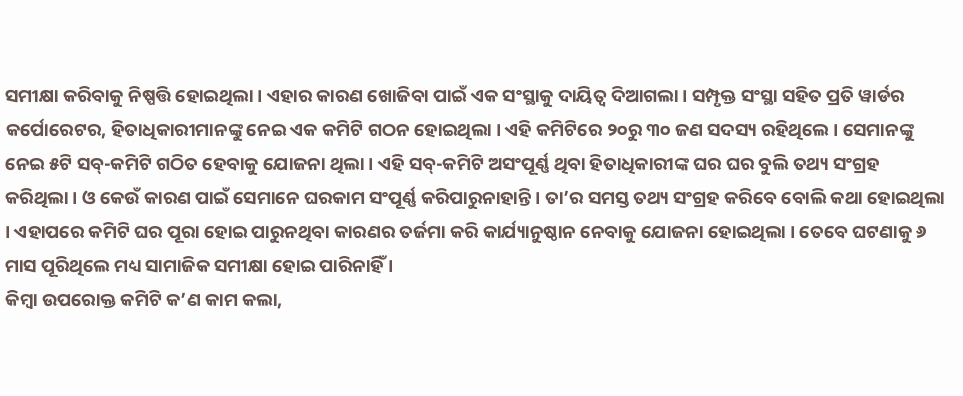ସମୀକ୍ଷା କରିବାକୁ ନିଷ୍ପତ୍ତି ହୋଇଥିଲା । ଏହାର କାରଣ ଖୋଜିବା ପାଇଁ ଏକ ସଂସ୍ଥାକୁ ଦାୟିତ୍ୱ ଦିଆଗଲା । ସମ୍ପୃକ୍ତ ସଂସ୍ଥା ସହିତ ପ୍ରତି ୱାର୍ଡର କର୍ପୋରେଟର, ହିତାଧିକାରୀମାନଙ୍କୁ ନେଇ ଏକ କମିଟି ଗଠନ ହୋଇଥିଲା । ଏହି କମିଟିରେ ୨୦ରୁ ୩୦ ଜଣ ସଦସ୍ୟ ରହିଥିଲେ । ସେମାନଙ୍କୁ ନେଇ ୫ଟି ସବ୍-କମିଟି ଗଠିତ ହେବାକୁ ଯୋଜନା ଥିଲା । ଏହି ସବ୍-କମିଟି ଅସଂପୂର୍ଣ୍ଣ ଥିବା ହିତାଧିକାରୀଙ୍କ ଘର ଘର ବୁଲି ତଥ୍ୟ ସଂଗ୍ରହ କରିଥିଲା । ଓ କେଉଁ କାରଣ ପାଇଁ ସେମାନେ ଘରକାମ ସଂପୂର୍ଣ୍ଣ କରିପାରୁନାହାନ୍ତି । ତା’ର ସମସ୍ତ ତଥ୍ୟ ସଂଗ୍ରହ କରିବେ ବୋଲି କଥା ହୋଇଥିଲା । ଏହାପରେ କମିଟି ଘର ପୂରା ହୋଇ ପାରୁନଥିବା କାରଣର ତର୍ଜମା କରି କାର୍ଯ୍ୟାନୁଷ୍ଠାନ ନେବାକୁ ଯୋଜନା ହୋଇଥିଲା । ତେବେ ଘଟଣାକୁ ୬ ମାସ ପୂରିଥିଲେ ମଧ୍ୟ ସାମାଜିକ ସମୀକ୍ଷା ହୋଇ ପାରିନାହିଁ ।
କିମ୍ବା ଉପରୋକ୍ତ କମିଟି କ’ଣ କାମ କଲା,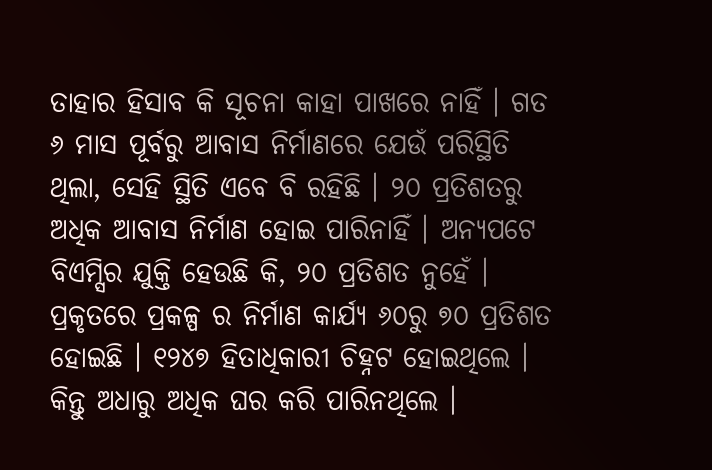ତାହାର ହିସାବ କି ସୂଚନା କାହା ପାଖରେ ନାହିଁ । ଗତ ୬ ମାସ ପୂର୍ବରୁ ଆବାସ ନିର୍ମାଣରେ ଯେଉଁ ପରିସ୍ଥିତି ଥିଲା, ସେହି ସ୍ଥିତି ଏବେ ବି ରହିଛି । ୨୦ ପ୍ରତିଶତରୁ ଅଧିକ ଆବାସ ନିର୍ମାଣ ହୋଇ ପାରିନାହିଁ । ଅନ୍ୟପଟେ ବିଏମ୍ସିର ଯୁକ୍ତି ହେଉଛି କି, ୨୦ ପ୍ରତିଶତ ନୁହେଁ । ପ୍ରକୃତରେ ପ୍ରକଳ୍ପ ର ନିର୍ମାଣ କାର୍ଯ୍ୟ ୬୦ରୁ ୭୦ ପ୍ରତିଶତ ହୋଇଛି । ୧୨୪୭ ହିତାଧିକାରୀ ଚିହ୍ନଟ ହୋଇଥିଲେ । କିନ୍ତୁ ଅଧାରୁ ଅଧିକ ଘର କରି ପାରିନଥିଲେ ।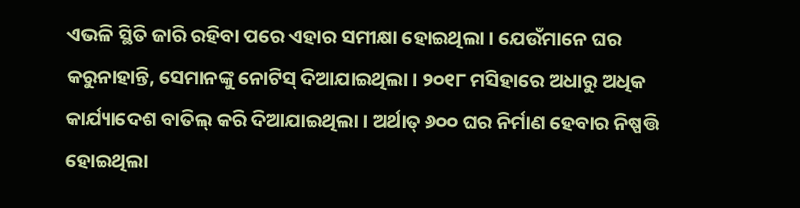ଏଭଳି ସ୍ଥିତି ଜାରି ରହିବା ପରେ ଏହାର ସମୀକ୍ଷା ହୋଇଥିଲା । ଯେଉଁମାନେ ଘର କରୁନାହାନ୍ତି, ସେମାନଙ୍କୁ ନୋଟିସ୍ ଦିଆଯାଇଥିଲା । ୨୦୧୮ ମସିହାରେ ଅଧାରୁ ଅଧିକ କାର୍ଯ୍ୟାଦେଶ ବାତିଲ୍ କରି ଦିଆଯାଇଥିଲା । ଅର୍ଥାତ୍ ୬୦୦ ଘର ନିର୍ମାଣ ହେବାର ନିଷ୍ପତ୍ତି ହୋଇଥିଲା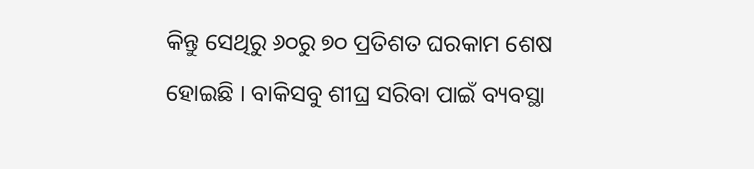କିନ୍ତୁ ସେଥିରୁ ୬୦ରୁ ୭୦ ପ୍ରତିଶତ ଘରକାମ ଶେଷ ହୋଇଛି । ବାକିସବୁ ଶୀଘ୍ର ସରିବା ପାଇଁ ବ୍ୟବସ୍ଥା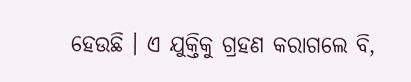ହେଉଛି । ଏ ଯୁକ୍ତିକୁ ଗ୍ରହଣ କରାଗଲେ ବି,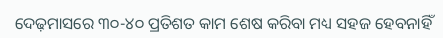ଦେଢ଼ମାସରେ ୩୦-୪୦ ପ୍ରତିଶତ କାମ ଶେଷ କରିବା ମଧ୍ୟ ସହଜ ହେବନାହିଁ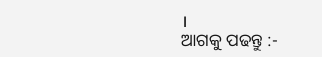।
ଆଗକୁ ପଢନ୍ତୁ :-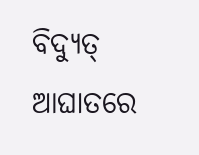ବିଦ୍ୟୁତ୍ ଆଘାତରେ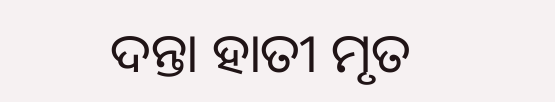ଦନ୍ତା ହାତୀ ମୃତ